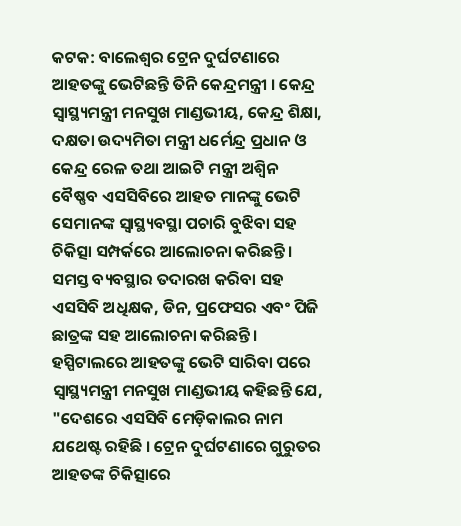କଟକ: ବାଲେଶ୍ୱର ଟ୍ରେନ ଦୁର୍ଘଟଣାରେ ଆହତଙ୍କୁ ଭେଟିଛନ୍ତି ତିନି କେନ୍ଦ୍ରମନ୍ତ୍ରୀ । କେନ୍ଦ୍ର ସ୍ୱାସ୍ଥ୍ୟମନ୍ତ୍ରୀ ମନସୁଖ ମାଣ୍ଡଭୀୟ, କେନ୍ଦ୍ର ଶିକ୍ଷା, ଦକ୍ଷତା ଉଦ୍ୟମିତା ମନ୍ତ୍ରୀ ଧର୍ମେନ୍ଦ୍ର ପ୍ରଧାନ ଓ କେନ୍ଦ୍ର ରେଳ ତଥା ଆଇଟି ମନ୍ତ୍ରୀ ଅଶ୍ୱିନ ବୈଷ୍ଣବ ଏସସିବିରେ ଆହତ ମାନଙ୍କୁ ଭେଟି ସେମାନଙ୍କ ସ୍ବାସ୍ଥ୍ୟବସ୍ଥା ପଚାରି ବୁଝିବା ସହ ଚିକିତ୍ସା ସମ୍ପର୍କରେ ଆଲୋଚନା କରିଛନ୍ତି । ସମସ୍ତ ବ୍ୟବସ୍ଥାର ତଦାରଖ କରିବା ସହ ଏସସିବି ଅଧିକ୍ଷକ, ଡିନ, ପ୍ରଫେସର ଏବଂ ପିଜି ଛାତ୍ରଙ୍କ ସହ ଆଲୋଚନା କରିଛନ୍ତି ।
ହସ୍ପିଟାଲରେ ଆହତଙ୍କୁ ଭେଟି ସାରିବା ପରେ ସ୍ବାସ୍ଥ୍ୟମନ୍ତ୍ରୀ ମନସୁଖ ମାଣ୍ଡଭୀୟ କହିଛନ୍ତି ଯେ, "ଦେଶରେ ଏସସିବି ମେଡ଼ିକାଲର ନାମ ଯଥେଷ୍ଟ ରହିଛି । ଟ୍ରେନ ଦୁର୍ଘଟଣାରେ ଗୁରୁତର ଆହତଙ୍କ ଚିକିତ୍ସାରେ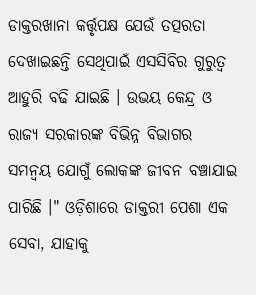ଡାକ୍ତରଖାନା କର୍ତ୍ତୃପକ୍ଷ ଯେଉଁ ତତ୍ପରତା ଦେଖାଇଛନ୍ତି ସେଥିପାଇଁ ଏସସିବିର ଗୁରୁତ୍ୱ ଆହୁରି ବଢି ଯାଇଛି । ଉଭୟ କେନ୍ଦ୍ର ଓ ରାଜ୍ୟ ସରକାରଙ୍କ ବିଭିନ୍ନ ବିଭାଗର ସମନ୍ବୟ ଯୋଗୁଁ ଲୋକଙ୍କ ଜୀବନ ବଞ୍ଚାଯାଇ ପାରିଛି ।" ଓଡ଼ିଶାରେ ଡାକ୍ତରୀ ପେଶା ଏକ ସେବା, ଯାହାକୁ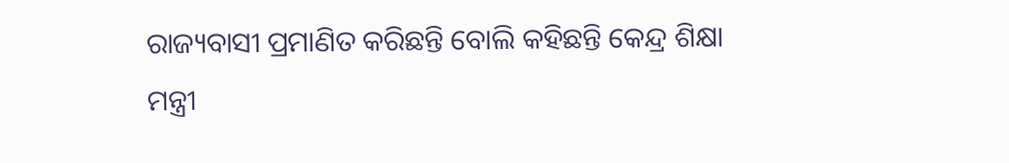ରାଜ୍ୟବାସୀ ପ୍ରମାଣିତ କରିଛନ୍ତି ବୋଲି କହିଛନ୍ତି କେନ୍ଦ୍ର ଶିକ୍ଷା ମନ୍ତ୍ରୀ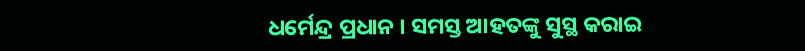ଧର୍ମେନ୍ଦ୍ର ପ୍ରଧାନ । ସମସ୍ତ ଆହତଙ୍କୁ ସୁସ୍ଥ କରାଇ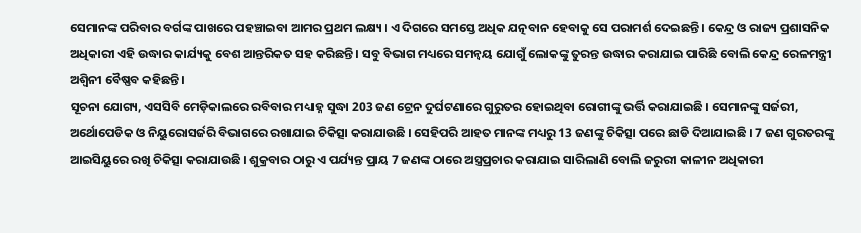ସେମାନଙ୍କ ପରିବାର ବର୍ଗଙ୍କ ପାଖରେ ପହଞ୍ଚାଇବା ଆମର ପ୍ରଥମ ଲକ୍ଷ୍ୟ । ଏ ଦିଗରେ ସମସ୍ତେ ଅଧିକ ଯତ୍ନବାନ ହେବାକୁ ସେ ପରାମର୍ଶ ଦେଇଛନ୍ତି । କେନ୍ଦ୍ର ଓ ରାଜ୍ୟ ପ୍ରଶାସନିକ ଅଧିକାରୀ ଏହି ଉଦ୍ଧାର କାର୍ଯ୍ୟକୁ ବେଶ ଆନ୍ତରିକତ ସହ କରିଛନ୍ତି । ସବୁ ବିଭାଗ ମଧ୍ୟରେ ସମନ୍ଵୟ ଯୋଗୁଁ ଲୋକଙ୍କୁ ତୁରନ୍ତ ଉଦ୍ଧାର କରାଯାଇ ପାରିଛି ବୋଲି କେନ୍ଦ୍ର ରେଳମନ୍ତ୍ରୀ ଅଶ୍ୱିନୀ ବୈଷ୍ଣବ କହିଛନ୍ତି ।
ସୂଚନା ଯୋଗ୍ୟ, ଏସସିବି ମେଡ଼ିକାଲରେ ରବିବାର ମଧ୍ୟାହ୍ନ ସୁଦ୍ଧା 203 ଜଣ ଟ୍ରେନ ଦୁର୍ଘଟଣାରେ ଗୁରୁତର ହୋଇଥିବା ରୋଗୀଙ୍କୁ ଭର୍ତ୍ତି କରାଯାଇଛି । ସେମାନଙ୍କୁ ସର୍ଜରୀ, ଅର୍ଥୋପେଡିକ ଓ ନିୟୁରୋସର୍ଜରି ବିଭାଗରେ ରଖାଯାଇ ଚିକିତ୍ସା କରାଯାଉଛି । ସେହିପରି ଆହତ ମାନଙ୍କ ମଧ୍ୟରୁ 13 ଜଣଙ୍କୁ ଚିକିତ୍ସା ପରେ ଛାଡି ଦିଆଯାଇଛି । 7 ଜଣ ଗୁରତରଙ୍କୁ ଆଇସିୟୁରେ ରଖି ଚିକିତ୍ସା କରାଯାଉଛି । ଶୁକ୍ରବାର ଠାରୁ ଏ ପର୍ଯ୍ୟନ୍ତ ପ୍ରାୟ 7 ଜଣଙ୍କ ଠାରେ ଅସ୍ତ୍ରପ୍ରଚାର କରାଯାଇ ସାରିଲାଣି ବୋଲି ଜରୁରୀ କାଳୀନ ଅଧିକାରୀ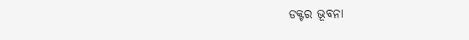ଡକ୍ଟର ଭୂବନା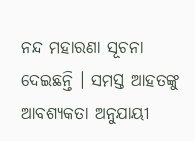ନନ୍ଦ ମହାରଣା ସୂଚନା ଦେଇଛନ୍ତି । ସମସ୍ତ ଆହତଙ୍କୁ ଆବଶ୍ୟକତା ଅନୁଯାୟୀ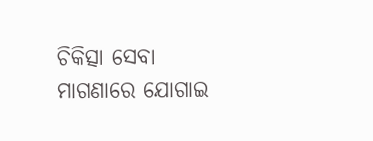ଚିକିତ୍ସା ସେବା ମାଗଣାରେ ଯୋଗାଇ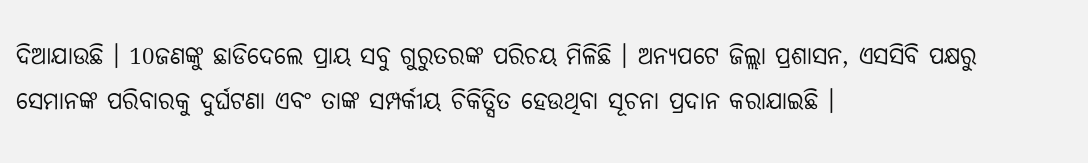ଦିଆଯାଉଛି । 10ଜଣଙ୍କୁ ଛାଡିଦେଲେ ପ୍ରାୟ ସବୁ ଗୁରୁତରଙ୍କ ପରିଚୟ ମିଳିଛି । ଅନ୍ୟପଟେ ଜିଲ୍ଲା ପ୍ରଶାସନ, ଏସସିବି ପକ୍ଷରୁ ସେମାନଙ୍କ ପରିବାରକୁ ଦୁର୍ଘଟଣା ଏବଂ ତାଙ୍କ ସମ୍ପର୍କୀୟ ଚିକିତ୍ସିତ ହେଉଥିବା ସୂଚନା ପ୍ରଦାନ କରାଯାଇଛି ।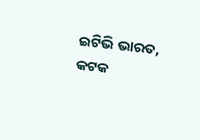ଇଟିଭି ଭାରତ, କଟକ